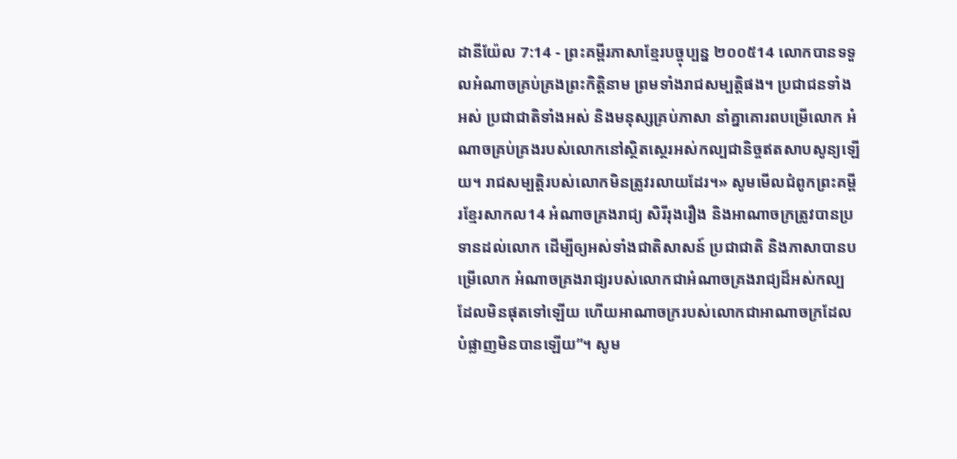ដានីយ៉ែល 7:14 - ព្រះគម្ពីរភាសាខ្មែរបច្ចុប្បន្ន ២០០៥14 លោកបានទទួលអំណាចគ្រប់គ្រងព្រះកិត្តិនាម ព្រមទាំងរាជសម្បត្តិផង។ ប្រជាជនទាំងអស់ ប្រជាជាតិទាំងអស់ និងមនុស្សគ្រប់ភាសា នាំគ្នាគោរពបម្រើលោក អំណាចគ្រប់គ្រងរបស់លោកនៅស្ថិតស្ថេរអស់កល្បជានិច្ចឥតសាបសូន្យឡើយ។ រាជសម្បត្តិរបស់លោកមិនត្រូវរលាយដែរ។» សូមមើលជំពូកព្រះគម្ពីរខ្មែរសាកល14 អំណាចគ្រងរាជ្យ សិរីរុងរឿង និងអាណាចក្រត្រូវបានប្រទានដល់លោក ដើម្បីឲ្យអស់ទាំងជាតិសាសន៍ ប្រជាជាតិ និងភាសាបានបម្រើលោក អំណាចគ្រងរាជ្យរបស់លោកជាអំណាចគ្រងរាជ្យដ៏អស់កល្ប ដែលមិនផុតទៅឡើយ ហើយអាណាចក្ររបស់លោកជាអាណាចក្រដែលបំផ្លាញមិនបានឡើយ”។ សូម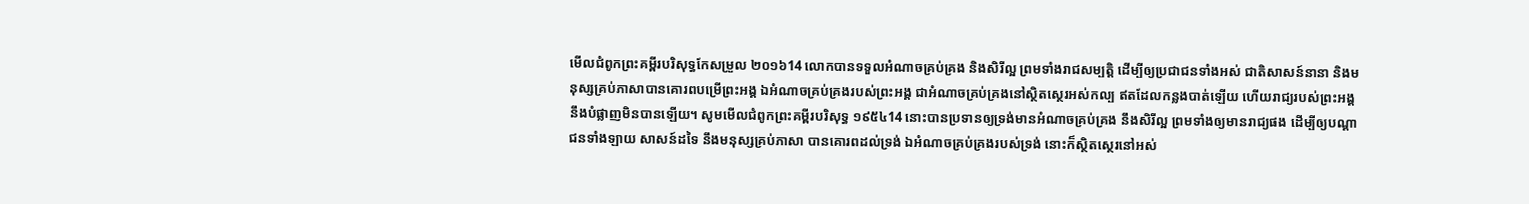មើលជំពូកព្រះគម្ពីរបរិសុទ្ធកែសម្រួល ២០១៦14 លោកបានទទួលអំណាចគ្រប់គ្រង និងសិរីល្អ ព្រមទាំងរាជសម្បត្តិ ដើម្បីឲ្យប្រជាជនទាំងអស់ ជាតិសាសន៍នានា និងមនុស្សគ្រប់ភាសាបានគោរពបម្រើព្រះអង្គ ឯអំណាចគ្រប់គ្រងរបស់ព្រះអង្គ ជាអំណាចគ្រប់គ្រងនៅស្ថិតស្ថេរអស់កល្ប ឥតដែលកន្លងបាត់ឡើយ ហើយរាជ្យរបស់ព្រះអង្គនឹងបំផ្លាញមិនបានឡើយ។ សូមមើលជំពូកព្រះគម្ពីរបរិសុទ្ធ ១៩៥៤14 នោះបានប្រទានឲ្យទ្រង់មានអំណាចគ្រប់គ្រង នឹងសិរីល្អ ព្រមទាំងឲ្យមានរាជ្យផង ដើម្បីឲ្យបណ្តាជនទាំងឡាយ សាសន៍ដទៃ នឹងមនុស្សគ្រប់ភាសា បានគោរពដល់ទ្រង់ ឯអំណាចគ្រប់គ្រងរបស់ទ្រង់ នោះក៏ស្ថិតស្ថេរនៅអស់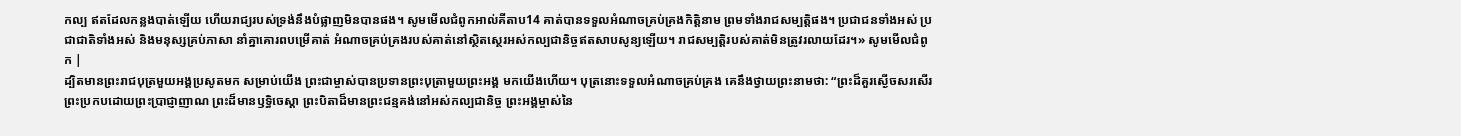កល្ប ឥតដែលកន្លងបាត់ឡើយ ហើយរាជ្យរបស់ទ្រង់នឹងបំផ្លាញមិនបានផង។ សូមមើលជំពូកអាល់គីតាប14 គាត់បានទទួលអំណាចគ្រប់គ្រងកិត្តិនាម ព្រមទាំងរាជសម្បត្តិផង។ ប្រជាជនទាំងអស់ ប្រជាជាតិទាំងអស់ និងមនុស្សគ្រប់ភាសា នាំគ្នាគោរពបម្រើគាត់ អំណាចគ្រប់គ្រងរបស់គាត់នៅស្ថិតស្ថេរអស់កល្បជានិច្ចឥតសាបសូន្យឡើយ។ រាជសម្បត្តិរបស់គាត់មិនត្រូវរលាយដែរ។» សូមមើលជំពូក |
ដ្បិតមានព្រះរាជបុត្រមួយអង្គប្រសូតមក សម្រាប់យើង ព្រះជាម្ចាស់បានប្រទានព្រះបុត្រាមួយព្រះអង្គ មកយើងហើយ។ បុត្រនោះទទួលអំណាចគ្រប់គ្រង គេនឹងថ្វាយព្រះនាមថា: “ព្រះដ៏គួរស្ងើចសរសើរ ព្រះប្រកបដោយព្រះប្រាជ្ញាញាណ ព្រះដ៏មានឫទ្ធិចេស្ដា ព្រះបិតាដ៏មានព្រះជន្មគង់នៅអស់កល្បជានិច្ច ព្រះអង្គម្ចាស់នៃ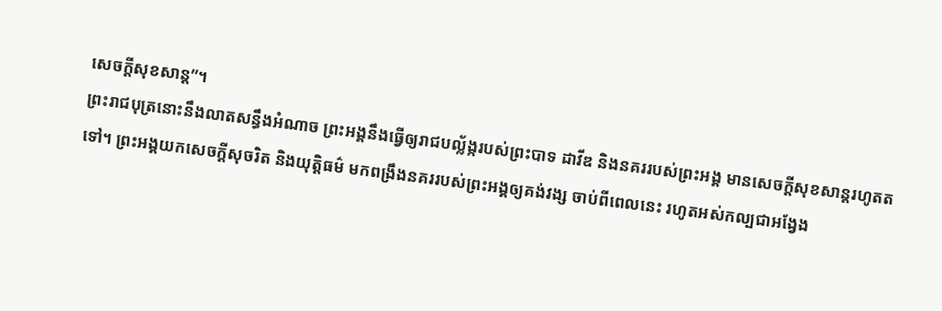សេចក្ដីសុខសាន្ត”។
ព្រះរាជបុត្រនោះនឹងលាតសន្ធឹងអំណាច ព្រះអង្គនឹងធ្វើឲ្យរាជបល្ល័ង្ករបស់ព្រះបាទ ដាវីឌ និងនគររបស់ព្រះអង្គ មានសេចក្ដីសុខសាន្តរហូតតទៅ។ ព្រះអង្គយកសេចក្ដីសុចរិត និងយុត្តិធម៌ មកពង្រឹងនគររបស់ព្រះអង្គឲ្យគង់វង្ស ចាប់ពីពេលនេះ រហូតអស់កល្បជាអង្វែង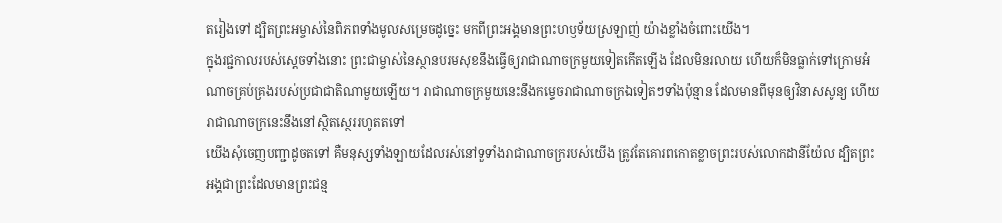តរៀងទៅ ដ្បិតព្រះអម្ចាស់នៃពិភពទាំងមូលសម្រេចដូច្នេះ មកពីព្រះអង្គមានព្រះហឫទ័យស្រឡាញ់ យ៉ាងខ្លាំងចំពោះយើង។
ក្នុងរជ្ជកាលរបស់ស្ដេចទាំងនោះ ព្រះជាម្ចាស់នៃស្ថានបរមសុខនឹងធ្វើឲ្យរាជាណាចក្រមួយទៀតកើតឡើង ដែលមិនរលាយ ហើយក៏មិនធ្លាក់ទៅក្រោមអំណាចគ្រប់គ្រងរបស់ប្រជាជាតិណាមួយឡើយ។ រាជាណាចក្រមួយនេះនឹងកម្ទេចរាជាណាចក្រឯទៀតៗទាំងប៉ុន្មាន ដែលមានពីមុនឲ្យវិនាសសូន្យ ហើយរាជាណាចក្រនេះនឹងនៅស្ថិតស្ថេររហូតតទៅ
យើងសុំចេញបញ្ជាដូចតទៅ គឺមនុស្សទាំងឡាយដែលរស់នៅទួទាំងរាជាណាចក្ររបស់យើង ត្រូវតែគោរពកោតខ្លាចព្រះរបស់លោកដានីយ៉ែល ដ្បិតព្រះអង្គជាព្រះដែលមានព្រះជន្ម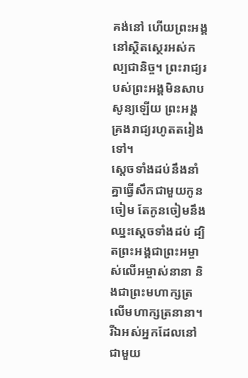គង់នៅ ហើយព្រះអង្គនៅស្ថិតស្ថេរអស់កល្បជានិច្ច។ ព្រះរាជ្យរបស់ព្រះអង្គមិនសាបសូន្យឡើយ ព្រះអង្គគ្រងរាជ្យរហូតតរៀងទៅ។
ស្ដេចទាំងដប់នឹងនាំគ្នាធ្វើសឹកជាមួយកូនចៀម តែកូនចៀមនឹងឈ្នះស្ដេចទាំងដប់ ដ្បិតព្រះអង្គជាព្រះអម្ចាស់លើអម្ចាស់នានា និងជាព្រះមហាក្សត្រលើមហាក្សត្រនានា។ រីឯអស់អ្នកដែលនៅជាមួយ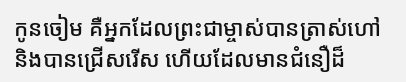កូនចៀម គឺអ្នកដែលព្រះជាម្ចាស់បានត្រាស់ហៅ និងបានជ្រើសរើស ហើយដែលមានជំនឿដ៏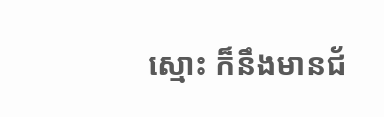ស្មោះ ក៏នឹងមានជ័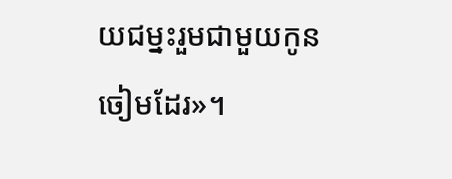យជម្នះរួមជាមួយកូនចៀមដែរ»។